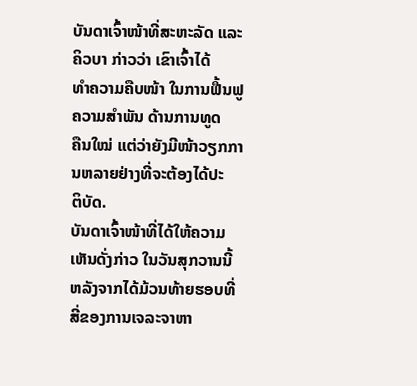ບັນດາເຈົ້າໜ້າທີ່ສະຫະລັດ ແລະຄິວບາ ກ່າວວ່າ ເຂົາເຈົ້າໄດ້
ທຳຄວາມຄືບໜ້າ ໃນການຟື້ນຟູຄວາມສຳພັນ ດ້ານການທູດ
ຄືນໃໝ່ ແຕ່ວ່າຍັງມີໜ້າວຽກການຫລາຍຢ່າງທີ່ຈະຕ້ອງໄດ້ປະ
ຕິບັດ.
ບັນດາເຈົ້າໜ້າທີ່ໄດ້ໃຫ້ຄວາມເຫັນດັ່ງກ່າວ ໃນວັນສຸກວານນີ້
ຫລັງຈາກໄດ້ມ້ວນທ້າຍຮອບທີ່ສີ່ຂອງການເຈລະຈາຫາ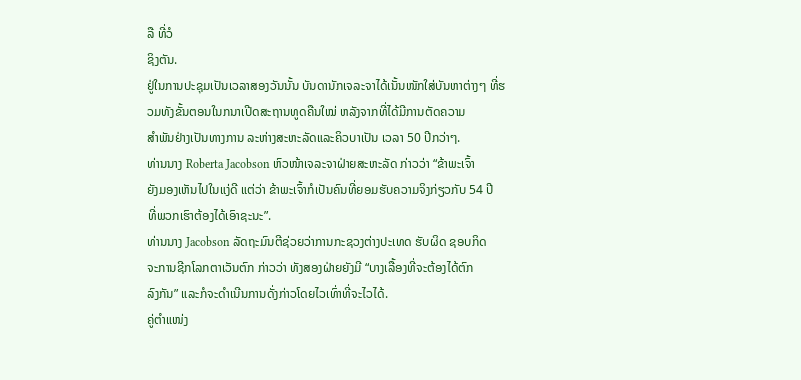ລື ທີ່ວໍ
ຊິງຕັນ.
ຢູ່ໃນການປະຊຸມເປັນເວລາສອງວັນນັ້ນ ບັນດານັກເຈລະຈາໄດ້ເນັ້ນໜັກໃສ່ບັນຫາຕ່າງໆ ທີ່ຮວມທັງຂັ້ນຕອນໃນກນາເປີດສະຖານທູດຄືນໃໝ່ ຫລັງຈາກທີ່ໄດ້ມີການຕັດຄວາມ
ສຳພັນຢ່າງເປັນທາງການ ລະຫ່າງສະຫະລັດແລະຄິວບາເປັນ ເວລາ 50 ປີກວ່າໆ.
ທ່ານນາງ Roberta Jacobson ຫົວໜ້າເຈລະຈາຝ່າຍສະຫະລັດ ກ່າວວ່າ “ຂ້າພະເຈົ້າ
ຍັງມອງເຫັນໄປໃນແງ່ດີ ແຕ່ວ່າ ຂ້າພະເຈົ້າກໍເປັນຄົນທີ່ຍອມຮັບຄວາມຈິງກ່ຽວກັບ 54 ປີ
ທີ່ພວກເຮົາຕ້ອງໄດ້ເອົາຊະນະ”.
ທ່ານນາງ Jacobson ລັດຖະມົນຕີຊ່ວຍວ່າການກະຊວງຕ່າງປະເທດ ຮັບຜິດ ຊອບກິດ
ຈະການຊີກໂລກຕາເວັນຕົກ ກ່າວວ່າ ທັງສອງຝ່າຍຍັງມີ “ບາງເລື້ອງທີ່ຈະຕ້ອງໄດ້ຕົກ
ລົງກັນ” ແລະກໍຈະດຳເນີນການດັ່ງກ່າວໂດຍໄວເທົ່າທີ່ຈະໄວໄດ້.
ຄູ່ຕຳແໜ່ງ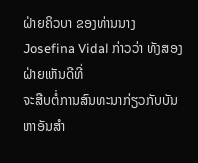ຝ່າຍຄິວບາ ຂອງທ່ານນາງ Josefina Vidal ກ່າວວ່າ ທັງສອງຝ່າຍເຫັນດີທີ່
ຈະສືບຕໍ່ການສົນທະນາກ່ຽວກັບບັນຫາອັນສຳ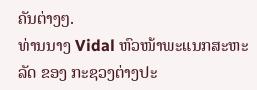ຄັນຕ່າງໆ.
ທ່ານນາງ Vidal ຫົວໜ້າພະແນກສະຫະລັດ ຂອງ ກະຊວງຕ່າງປະ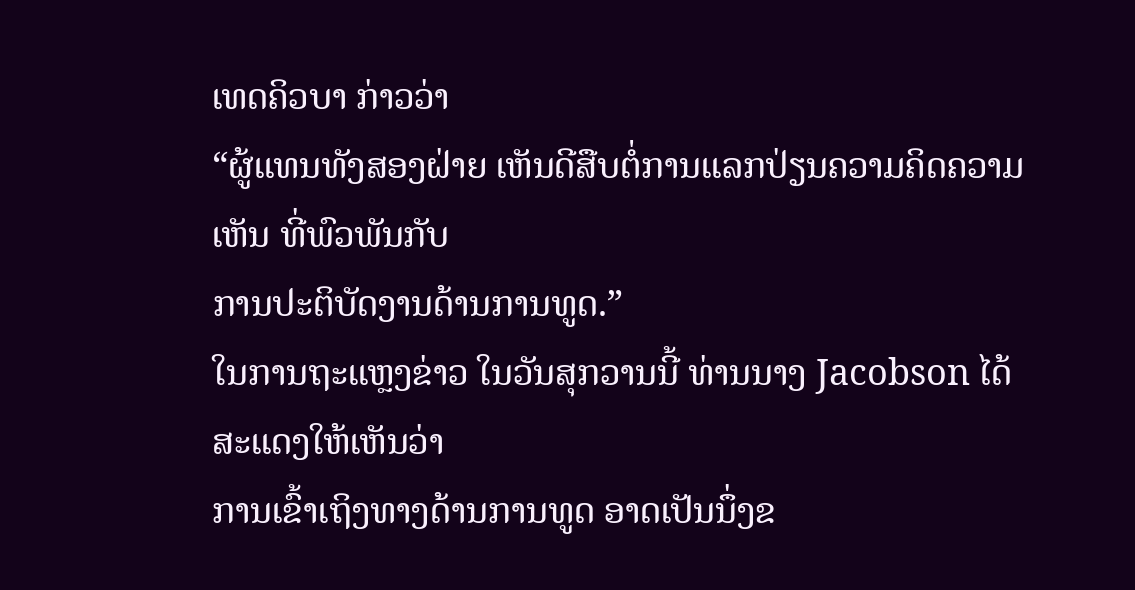ເທດຄິວບາ ກ່າວວ່າ
“ຜູ້ແທນທັງສອງຝ່າຍ ເຫັນດີສືບຕໍ່ການແລກປ່ຽນຄວາມຄິດຄວາມເຫັນ ທີ່ພົວພັນກັບ
ການປະຕິບັດງານດ້ານການທູດ.”
ໃນການຖະແຫຼງຂ່າວ ໃນວັນສຸກວານນີ້ ທ່ານນາງ Jacobson ໄດ້ສະແດງໃຫ້ເຫັນວ່າ
ການເຂົ້າເຖິງທາງດ້ານການທູດ ອາດເປັນນຶ່ງຂ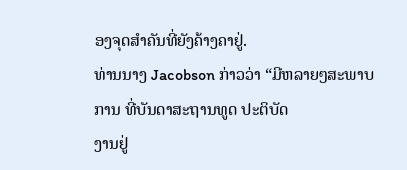ອງຈຸດສຳຄັນທີ່ຍັງຄ້າງຄາຢູ່.
ທ່ານນາງ Jacobson ກ່າວວ່າ “ມີຫລາຍໆສະພາບການ ທີ່ບັນດາສະຖານທູດ ປະຕິບັດ
ງານຢູ່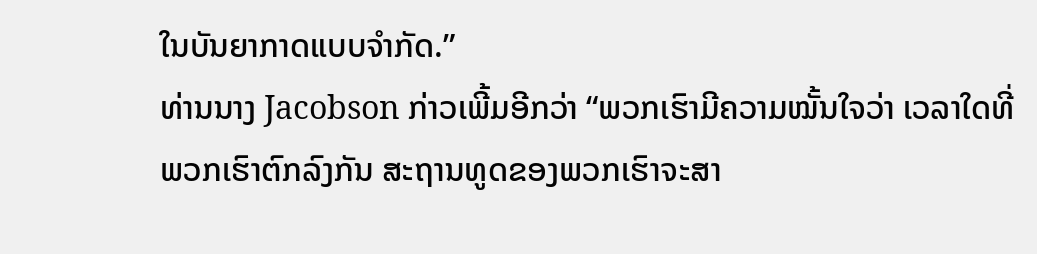ໃນບັນຍາກາດແບບຈຳກັດ.”
ທ່ານນາງ Jacobson ກ່າວເພີ້ມອີກວ່າ “ພວກເຮົາມີຄວາມໝັ້ນໃຈວ່າ ເວລາໃດທີ່ພວກເຮົາຕົກລົງກັນ ສະຖານທູດຂອງພວກເຮົາຈະສາ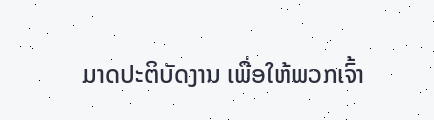ມາດປະຕິບັດງານ ເພື່ອໃຫ້ພວກເຈົ້າ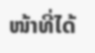ໜ້າທີ່ໄດ້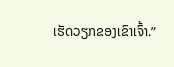ເຮັດວຽກຂອງເຂົາເຈົ້າ.”